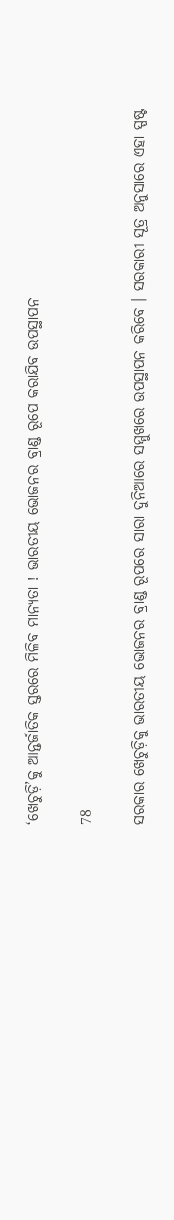‘ଖେଚୁଡ଼ି’କୁ ଆନ୍ତର୍ଜାତିକ ସ୍ତରରେ ମିଳିବ ମାନ୍ୟତା ! ଭାରତୀୟ ଭୋଜନର ବ୍ରାଣ୍ଡ ରୂପେ କରାଯିବ ଉପସ୍ଥାପନ

78

ସରକାର ଖେଚୁଡ଼ିକୁ ଭାରତୀୟ ଭୋଜନର ବ୍ରାଣ୍ଡ ରୂପରେ ସାରା ଦୁନିଆରେ ସମ୍ମୁଖରେ ଉପସ୍ଥାପନ କରିବେ । ସରକାରୀ ସୂତ୍ର ଅନୁସାରେ ଏହା ସ୍ପଷ୍ଟ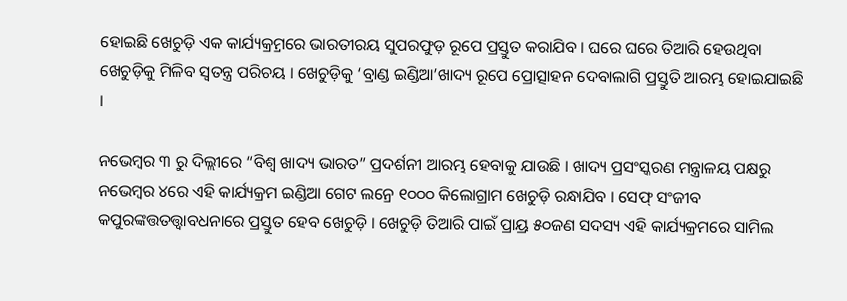ହୋଇଛି ଖେଚୁଡ଼ି ଏକ କାର୍ଯ୍ୟକ୍ର୍ରମରେ ଭାରତୀରୟ ସୁପରଫୁଡ଼ ରୂପେ ପ୍ରସ୍ତୁତ କରାଯିବ । ଘରେ ଘରେ ତିଆରି ହେଉଥିବା ଖେଚୁଡ଼ିକୁ ମିଳିବ ସ୍ୱତନ୍ତ୍ର ପରିଚୟ । ଖେଚୁଡ଼ିକୁ ‘ବ୍ରାଣ୍ଡ ଇଣ୍ଡିଆ’ଖାଦ୍ୟ ରୂପେ ପ୍ରୋତ୍ସାହନ ଦେବାଲାଗି ପ୍ରସ୍ତୁତି ଆରମ୍ଭ ହୋଇଯାଇଛି ।

ନଭେମ୍ବର ୩ ରୁ ଦିଲ୍ଲୀରେ “ବିଶ୍ୱ ଖାଦ୍ୟ ଭାରତ” ପ୍ରଦର୍ଶନୀ ଆରମ୍ଭ ହେବାକୁ ଯାଉଛି । ଖାଦ୍ୟ ପ୍ରସଂସ୍କରଣ ମନ୍ତ୍ରାଳୟ ପକ୍ଷରୁ ନଭେମ୍ବର ୪ରେ ଏହି କାର୍ଯ୍ୟକ୍ରମ ଇଣ୍ଡିଆ ଗେଟ ଲନ୍ରେ ୧୦୦୦ କିଲୋଗ୍ରାମ ଖେଚୁଡ଼ି ରନ୍ଧାଯିବ । ସେଫ୍ ସଂଜୀବ କପୁରଙ୍କତ୍ତତତ୍ତ୍ୱାବଧନାରେ ପ୍ରସ୍ତୁତ ହେବ ଖେଚୁଡ଼ି । ଖେଚୁଡ଼ି ତିଆରି ପାଇଁ ପ୍ରାୟ୍ର ୫୦ଜଣ ସଦସ୍ୟ ଏହି କାର୍ଯ୍ୟକ୍ରମରେ ସାମିଲ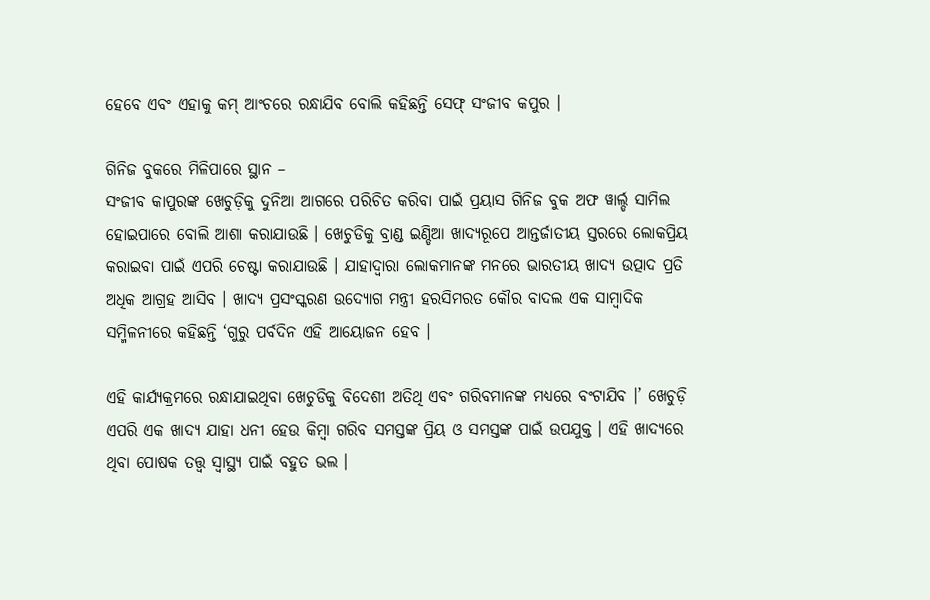ହେବେ ଏବଂ ଏହାକୁ କମ୍ ଆଂଚରେ ରନ୍ଧାଯିବ ବୋଲି କହିଛନ୍ତି ସେଫ୍ ସଂଜୀବ କପୁର ।

ଗିନିଜ ବୁକରେ ମିଳିପାରେ ସ୍ଥାନ –
ସଂଜୀବ କାପୁରଙ୍କ ଖେଚୁଡ଼ିକୁ ଦୁନିଆ ଆଗରେ ପରିଚିତ କରିବା ପାଇଁ ପ୍ରୟାସ ଗିନିଜ ବୁକ ଅଫ ୱାର୍ଲ୍ଡ ସାମିଲ ହୋଇପାରେ ବୋଲି ଆଶା କରାଯାଉଛି । ଖେଚୁଡିକୁ ବ୍ରାଣ୍ଡ ଇଣ୍ଡିଆ ଖାଦ୍ୟରୂପେ ଆନ୍ତର୍ଜାତୀୟ ସ୍ତରରେ ଲୋକପ୍ରିୟ କରାଇବା ପାଇଁ ଏପରି ଚେଷ୍ଟା କରାଯାଉଛି । ଯାହାଦ୍ୱାରା ଲୋକମାନଙ୍କ ମନରେ ଭାରତୀୟ ଖାଦ୍ୟ ଉତ୍ପାଦ ପ୍ରତି ଅଧିକ ଆଗ୍ରହ ଆସିବ । ଖାଦ୍ୟ ପ୍ରସଂସ୍କରଣ ଉଦ୍ୟୋଗ ମନ୍ତ୍ରୀ ହରସିମରତ କୌର ବାଦଲ ଏକ ସାମ୍ବାଦିକ ସମ୍ମିଳନୀରେ କହିଛନ୍ତି ‘ଗୁରୁ ପର୍ବଦିନ ଏହି ଆୟୋଜନ ହେବ ।

ଏହି କାର୍ଯ୍ୟକ୍ରମରେ ରନ୍ଧାଯାଇଥିବା ଖେଚୁଡିକୁ ବିଦେଶୀ ଅତିଥି ଏବଂ ଗରିବମାନଙ୍କ ମଧ୍ୟରେ ବଂଟାଯିବ ।’ ଖେଚୁଡ଼ି ଏପରି ଏକ ଖାଦ୍ୟ ଯାହା ଧନୀ ହେଉ କିମ୍ବା ଗରିବ ସମସ୍ତଙ୍କ ପ୍ରିୟ ଓ ସମସ୍ତଙ୍କ ପାଇଁ ଉପଯୁକ୍ତ । ଏହି ଖାଦ୍ୟରେ ଥିବା ପୋଷକ ତତ୍ତ୍ୱ ସ୍ୱାସ୍ଥ୍ୟ ପାଇଁ ବହୁତ ଭଲ ।